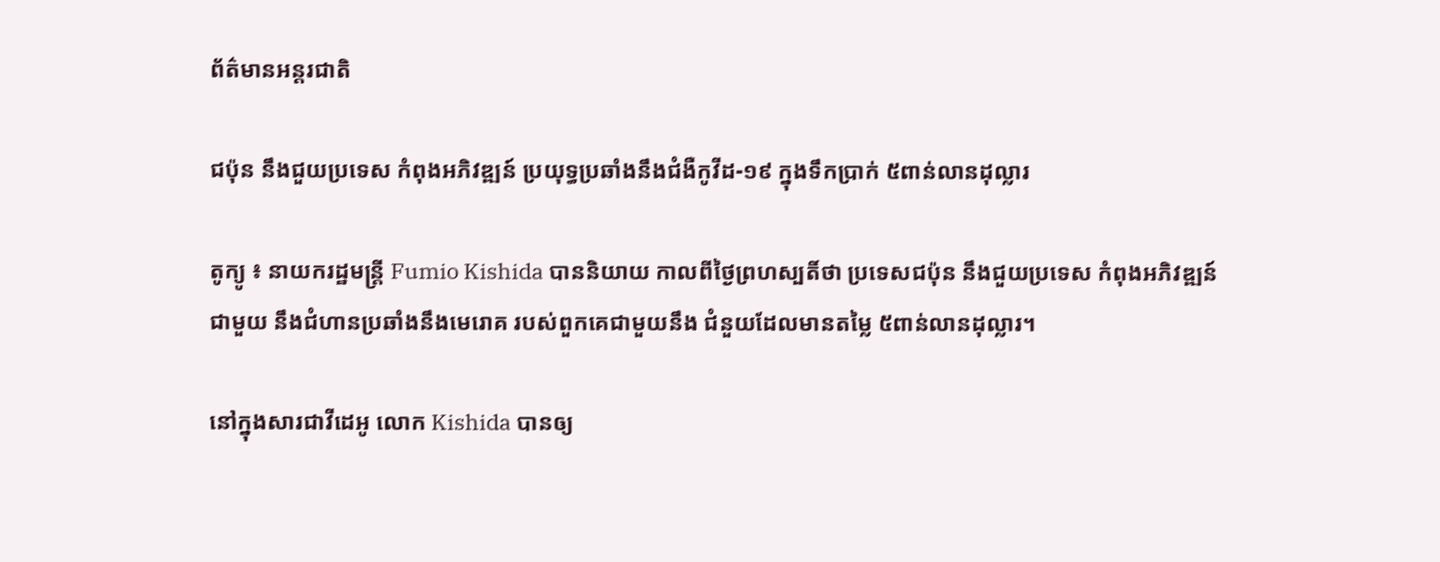ព័ត៌មានអន្តរជាតិ

ជប៉ុន នឹងជួយប្រទេស កំពុងអភិវឌ្ឍន៍ ប្រយុទ្ធប្រឆាំងនឹងជំងឺកូវីដ-១៩ ក្នុងទឹកប្រាក់ ៥ពាន់លានដុល្លារ

តូក្យូ ៖ នាយករដ្ឋមន្ត្រី Fumio Kishida បាននិយាយ កាលពីថ្ងៃព្រហស្បតិ៍ថា ប្រទេសជប៉ុន នឹងជួយប្រទេស កំពុងអភិវឌ្ឍន៍ជាមួយ នឹងជំហានប្រឆាំងនឹងមេរោគ របស់ពួកគេជាមួយនឹង ជំនួយដែលមានតម្លៃ ៥ពាន់លានដុល្លារ។

នៅក្នុងសារជាវីដេអូ លោក Kishida បានឲ្យ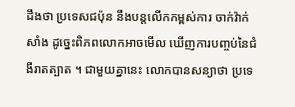ដឹងថា ប្រទេសជប៉ុន នឹងបន្តលើកកម្ពស់ការ ចាក់វ៉ាក់សាំង ដូច្នេះពិភពលោកអាចមើល ឃើញការបញ្ចប់នៃជំងឺរាតត្បាត ។ ជាមួយគ្នានេះ លោកបានសន្យាថា ប្រទេ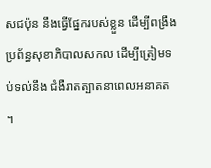សជប៉ុន នឹងធ្វើផ្នែករបស់ខ្លួន ដើម្បីពង្រឹងប្រព័ន្ធសុខាភិបាលសកល ដើម្បីត្រៀមទប់ទល់នឹង ជំងឺរាតត្បាតនាពេលអនាគត ។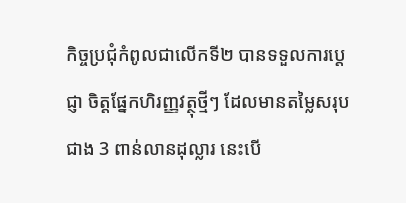កិច្ចប្រជុំកំពូលជាលើកទី២ បានទទួលការប្តេជ្ញា ចិត្តផ្នែកហិរញ្ញវត្ថុថ្មីៗ ដែលមានតម្លៃសរុបជាង 3 ពាន់លានដុល្លារ នេះបើ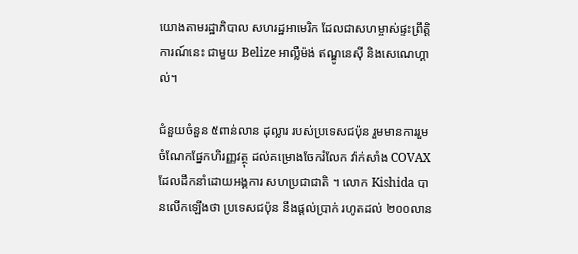យោងតាមរដ្ឋាភិបាល សហរដ្ឋអាមេរិក ដែលជាសហម្ចាស់ផ្ទះព្រឹត្តិការណ៍នេះ ជាមួយ Belize អាល្លឺម៉ង់ ឥណ្ឌូនេស៊ី និងសេណេហ្គាល់។

ជំនួយចំនួន ៥ពាន់លាន ដុល្លារ របស់ប្រទេសជប៉ុន រួមមានការរួមចំណែកផ្នែកហិរញ្ញវត្ថុ ដល់គម្រោងចែករំលែក វ៉ាក់សាំង COVAX ដែលដឹកនាំដោយអង្គការ សហប្រជាជាតិ ។ លោក Kishida បានលើកឡើងថា ប្រទេសជប៉ុន នឹងផ្តល់ប្រាក់ រហូតដល់ ២០០លាន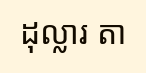ដុល្លារ តា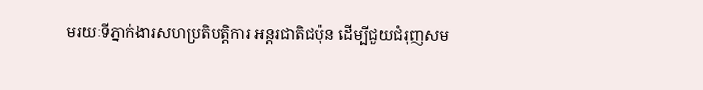មរយៈទីភ្នាក់ងារសហប្រតិបត្តិការ អន្តរជាតិជប៉ុន ដើម្បីជួយជំរុញសម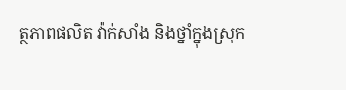ត្ថភាពផលិត វ៉ាក់សាំង និងថ្នាំក្នុងស្រុក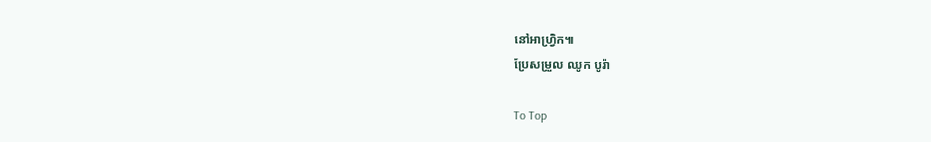នៅអាហ្វ្រិក៕
ប្រែសម្រួល ឈូក បូរ៉ា

To Top